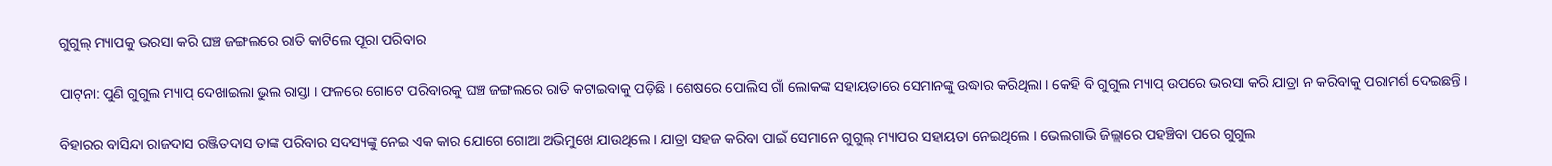ଗୁଗୁଲ୍ ମ୍ୟାପକୁ ଭରସା କରି ଘଞ୍ଚ ଜଙ୍ଗଲରେ ରାତି କାଟିଲେ ପୂରା ପରିବାର

ପାଟ୍‌ନା: ପୁଣି ଗୁଗୁଲ ମ୍ୟାପ୍ ଦେଖାଇଲା ଭୁଲ ରାସ୍ତା । ଫଳରେ ଗୋଟେ ପରିବାରକୁ ଘଞ୍ଚ ଜଙ୍ଗଲରେ ରାତି କଟାଇବାକୁ ପଡ଼ିଛି । ଶେଷରେ ପୋଲିସ ଗାଁ ଲୋକଙ୍କ ସହାୟତାରେ ସେମାନଙ୍କୁ ଉଦ୍ଧାର କରିଥିଲା । କେହି ବି ଗୁଗୁଲ ମ୍ୟାପ୍ ଉପରେ ଭରସା କରି ଯାତ୍ରା ନ କରିବାକୁ ପରାମର୍ଶ ଦେଇଛନ୍ତି ।

ବିହାରର ବାସିନ୍ଦା ରାଜଦାସ ରଞ୍ଜିତଦାସ ତାଙ୍କ ପରିବାର ସଦସ୍ୟଙ୍କୁ ନେଇ ଏକ କାର ଯୋଗେ ଗୋଆ ଅଭିମୁଖେ ଯାଉଥିଲେ । ଯାତ୍ରା ସହଜ କରିବା ପାଇଁ ସେମାନେ ଗୁଗୁଲ୍ ମ୍ୟାପର ସହାୟତା ନେଇଥିଲେ । ଭେଲଗାଭି ଜିଲ୍ଲାରେ ପହଞ୍ଚିବା ପରେ ଗୁଗୁଲ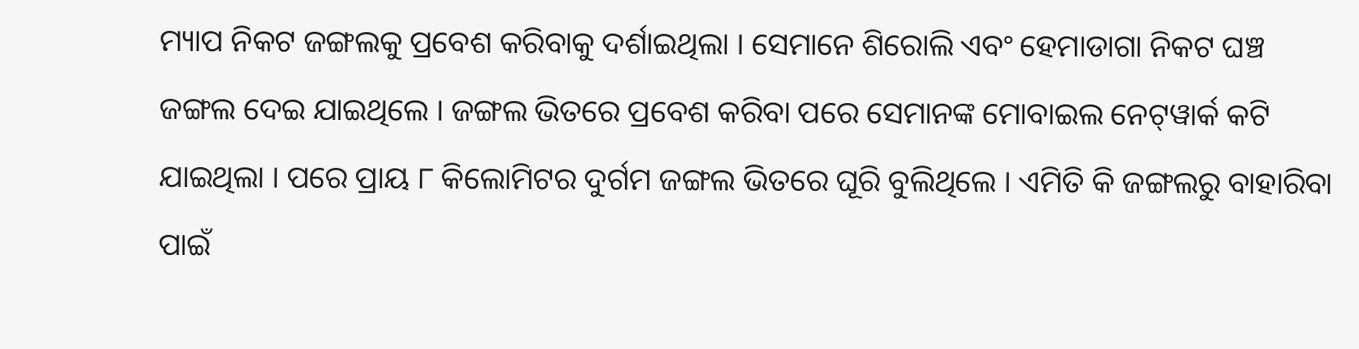ମ୍ୟାପ ନିକଟ ଜଙ୍ଗଲକୁ ପ୍ରବେଶ କରିବାକୁ ଦର୍ଶାଇଥିଲା । ସେମାନେ ଶିରୋଲି ଏବଂ ହେମାଡାଗା ନିକଟ ଘଞ୍ଚ ଜଙ୍ଗଲ ଦେଇ ଯାଇଥିଲେ । ଜଙ୍ଗଲ ଭିତରେ ପ୍ରବେଶ କରିବା ପରେ ସେମାନଙ୍କ ମୋବାଇଲ ନେଟ୍‌ୱାର୍କ କଟି ଯାଇଥିଲା । ପରେ ପ୍ରାୟ ୮ କିଲୋମିଟର ଦୁର୍ଗମ ଜଙ୍ଗଲ ଭିତରେ ଘୂରି ବୁଲିଥିଲେ । ଏମିତି କି ଜଙ୍ଗଲରୁ ବାହାରିବା ପାଇଁ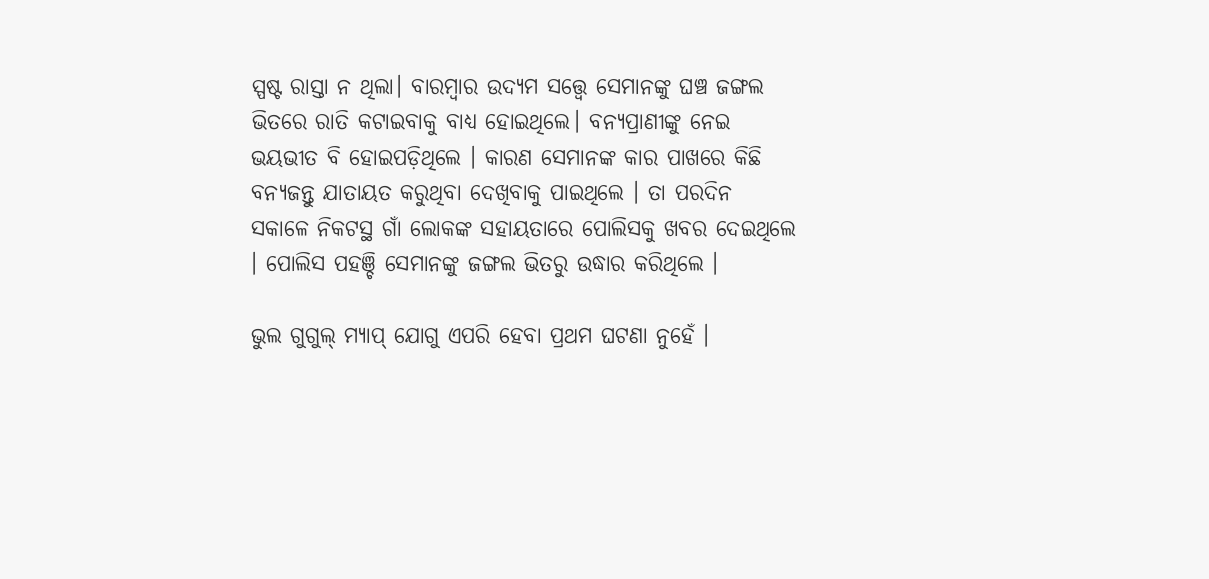ସ୍ପଷ୍ଟ ରାସ୍ତା ନ ଥିଲା। ବାରମ୍ବାର ଉଦ୍ୟମ ସତ୍ତ୍ୱେ ସେମାନଙ୍କୁ ଘଞ୍ଚ ଜଙ୍ଗଲ ଭିତରେ ରାତି କଟାଇବାକୁ ବାଧ୍ୟ ହୋଇଥିଲେ। ବନ୍ୟପ୍ରାଣୀଙ୍କୁ ନେଇ ଭୟଭୀତ ବି ହୋଇପଡ଼ିଥିଲେ । କାରଣ ସେମାନଙ୍କ କାର ପାଖରେ କିଛି ବନ୍ୟଜନ୍ତୁ ଯାତାୟତ କରୁଥିବା ଦେଖିବାକୁ ପାଇଥିଲେ । ତା ପରଦିନ ସକାଳେ ନିକଟସ୍ଥ ଗାଁ ଲୋକଙ୍କ ସହାୟତାରେ ପୋଲିସକୁ ଖବର ଦେଇଥିଲେ । ପୋଲିସ ପହଞ୍ଚି ସେମାନଙ୍କୁ ଜଙ୍ଗଲ ଭିତରୁ ଉଦ୍ଧାର କରିଥିଲେ ।

ଭୁଲ ଗୁଗୁଲ୍ ମ୍ୟାପ୍ ଯୋଗୁ ଏପରି ହେବା ପ୍ରଥମ ଘଟଣା ନୁହେଁ ।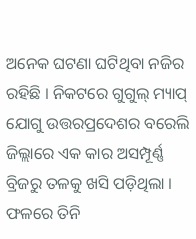ଅନେକ ଘଟଣା ଘଟିଥିବା ନଜିର ରହିଛି । ନିକଟରେ ଗୁଗୁଲ୍ ମ୍ୟାପ୍ ଯୋଗୁ ଉତ୍ତରପ୍ରଦେଶର ବରେଲି ଜିଲ୍ଲାରେ ଏକ କାର ଅସମ୍ପୂର୍ଣ୍ଣ ବ୍ରିଜରୁ ତଳକୁ ଖସି ପଡ଼ିଥିଲା । ଫଳରେ ତିନି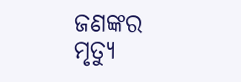ଜଣଙ୍କର ମୃତ୍ୟୁ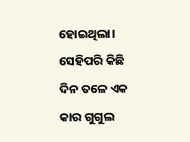ହୋଇଥିଲା। ସେହିପରି କିଛି ଦିନ ତଳେ ଏକ କାର ଗୁଗୁଲ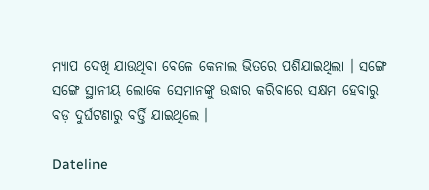ମ୍ୟାପ ଦେଖି ଯାଉଥିବା ବେଳେ କେନାଲ ଭିତରେ ପଶିଯାଇଥିଲା । ସଙ୍ଗେ ସଙ୍ଗେ ସ୍ଥାନୀୟ ଲୋକେ ସେମାନଙ୍କୁ ଉଦ୍ଧାର କରିବାରେ ସକ୍ଷମ ହେବାରୁ ବଡ଼ ଦୁର୍ଘଟଣାରୁ ବର୍ତ୍ତି ଯାଇଥିଲେ ।

Dateline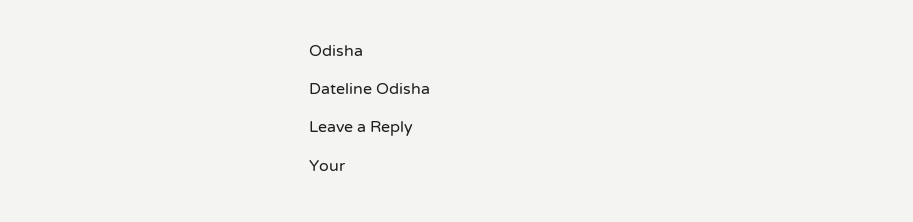Odisha

Dateline Odisha

Leave a Reply

Your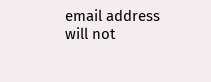email address will not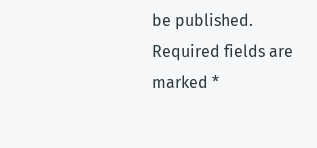be published. Required fields are marked *